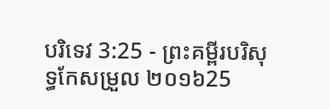បរិទេវ 3:25 - ព្រះគម្ពីរបរិសុទ្ធកែសម្រួល ២០១៦25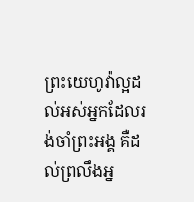ព្រះយេហូវ៉ាល្អដល់អស់អ្នកដែលរង់ចាំព្រះអង្គ គឺដល់ព្រលឹងអ្ន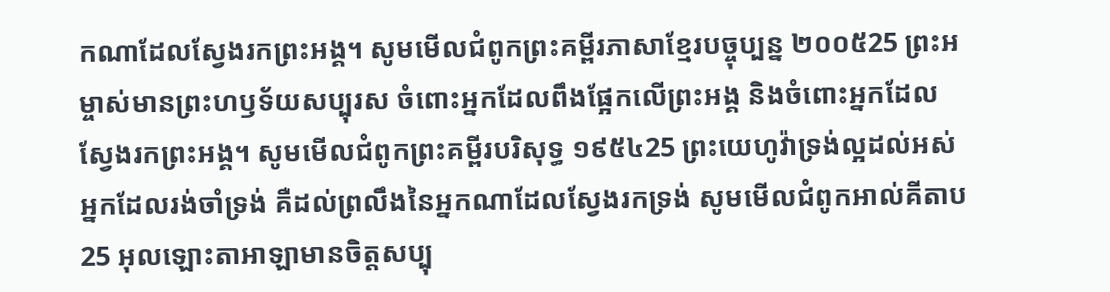កណាដែលស្វែងរកព្រះអង្គ។ សូមមើលជំពូកព្រះគម្ពីរភាសាខ្មែរបច្ចុប្បន្ន ២០០៥25 ព្រះអម្ចាស់មានព្រះហឫទ័យសប្បុរស ចំពោះអ្នកដែលពឹងផ្អែកលើព្រះអង្គ និងចំពោះអ្នកដែលស្វែងរកព្រះអង្គ។ សូមមើលជំពូកព្រះគម្ពីរបរិសុទ្ធ ១៩៥៤25 ព្រះយេហូវ៉ាទ្រង់ល្អដល់អស់អ្នកដែលរង់ចាំទ្រង់ គឺដល់ព្រលឹងនៃអ្នកណាដែលស្វែងរកទ្រង់ សូមមើលជំពូកអាល់គីតាប25 អុលឡោះតាអាឡាមានចិត្តសប្បុ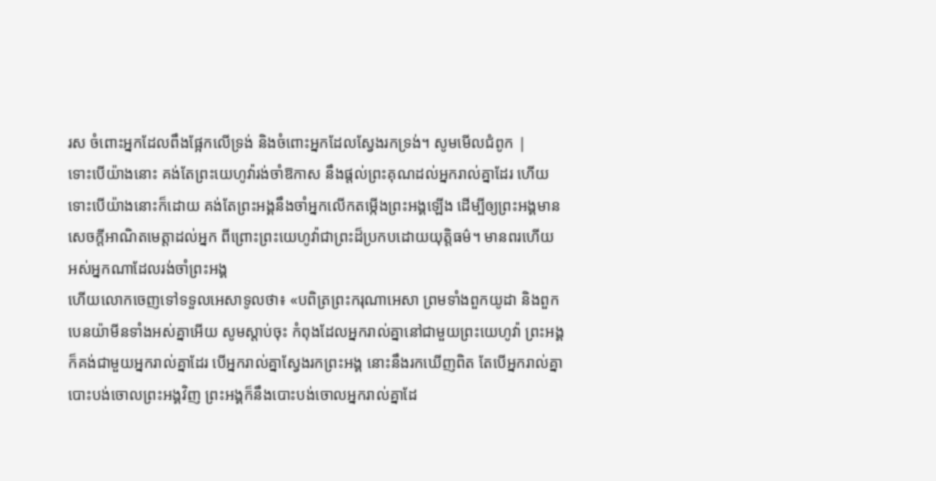រស ចំពោះអ្នកដែលពឹងផ្អែកលើទ្រង់ និងចំពោះអ្នកដែលស្វែងរកទ្រង់។ សូមមើលជំពូក |
ទោះបើយ៉ាងនោះ គង់តែព្រះយេហូវ៉ារង់ចាំឱកាស នឹងផ្តល់ព្រះគុណដល់អ្នករាល់គ្នាដែរ ហើយទោះបើយ៉ាងនោះក៏ដោយ គង់តែព្រះអង្គនឹងចាំអ្នកលើកតម្កើងព្រះអង្គឡើង ដើម្បីឲ្យព្រះអង្គមានសេចក្ដីអាណិតមេត្តាដល់អ្នក ពីព្រោះព្រះយេហូវ៉ាជាព្រះដ៏ប្រកបដោយយុត្តិធម៌។ មានពរហើយ អស់អ្នកណាដែលរង់ចាំព្រះអង្គ
ហើយលោកចេញទៅទទួលអេសាទូលថា៖ «បពិត្រព្រះករុណាអេសា ព្រមទាំងពួកយូដា និងពួកបេនយ៉ាមីនទាំងអស់គ្នាអើយ សូមស្តាប់ចុះ កំពុងដែលអ្នករាល់គ្នានៅជាមួយព្រះយេហូវ៉ា ព្រះអង្គក៏គង់ជាមួយអ្នករាល់គ្នាដែរ បើអ្នករាល់គ្នាស្វែងរកព្រះអង្គ នោះនឹងរកឃើញពិត តែបើអ្នករាល់គ្នាបោះបង់ចោលព្រះអង្គវិញ ព្រះអង្គក៏នឹងបោះបង់ចោលអ្នករាល់គ្នាដែ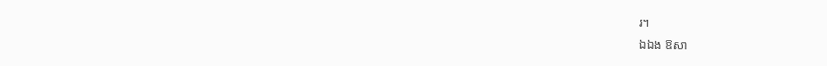រ។
ឯឯង ឱសា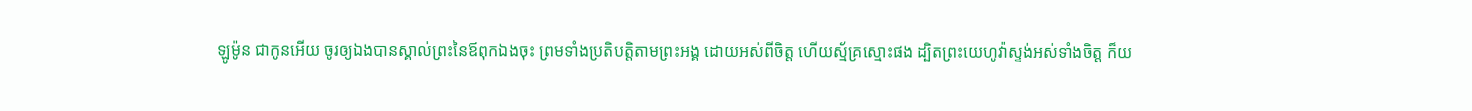ឡូម៉ូន ជាកូនអើយ ចូរឲ្យឯងបានស្គាល់ព្រះនៃឪពុកឯងចុះ ព្រមទាំងប្រតិបត្តិតាមព្រះអង្គ ដោយអស់ពីចិត្ត ហើយស្ម័គ្រស្មោះផង ដ្បិតព្រះយេហូវ៉ាស្ទង់អស់ទាំងចិត្ត ក៏យ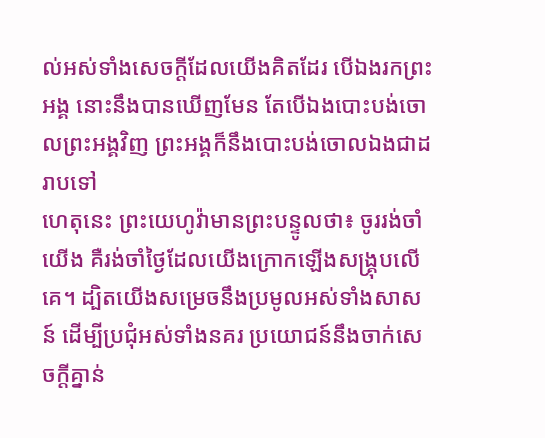ល់អស់ទាំងសេចក្ដីដែលយើងគិតដែរ បើឯងរកព្រះអង្គ នោះនឹងបានឃើញមែន តែបើឯងបោះបង់ចោលព្រះអង្គវិញ ព្រះអង្គក៏នឹងបោះបង់ចោលឯងជាដរាបទៅ
ហេតុនេះ ព្រះយេហូវ៉ាមានព្រះបន្ទូលថា៖ ចូររង់ចាំយើង គឺរង់ចាំថ្ងៃដែលយើងក្រោកឡើងសង្គ្រុបលើគេ។ ដ្បិតយើងសម្រេចនឹងប្រមូលអស់ទាំងសាសន៍ ដើម្បីប្រជុំអស់ទាំងនគរ ប្រយោជន៍នឹងចាក់សេចក្ដីគ្នាន់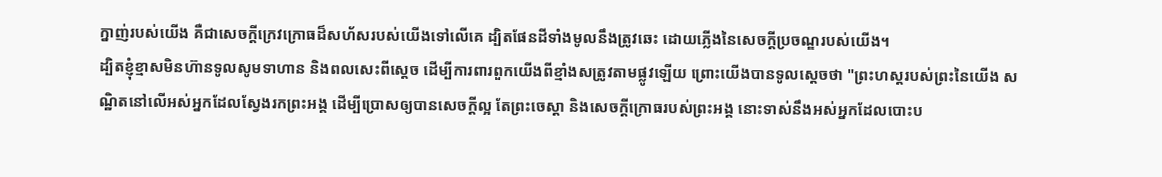ក្នាញ់របស់យើង គឺជាសេចក្ដីក្រេវក្រោធដ៏សហ័សរបស់យើងទៅលើគេ ដ្បិតផែនដីទាំងមូលនឹងត្រូវឆេះ ដោយភ្លើងនៃសេចក្ដីប្រចណ្ឌរបស់យើង។
ដ្បិតខ្ញុំខ្មាសមិនហ៊ានទូលសូមទាហាន និងពលសេះពីស្តេច ដើម្បីការពារពួកយើងពីខ្មាំងសត្រូវតាមផ្លូវឡើយ ព្រោះយើងបានទូលស្តេចថា "ព្រះហស្តរបស់ព្រះនៃយើង សណ្ឋិតនៅលើអស់អ្នកដែលស្វែងរកព្រះអង្គ ដើម្បីប្រោសឲ្យបានសេចក្ដីល្អ តែព្រះចេស្តា និងសេចក្ដីក្រោធរបស់ព្រះអង្គ នោះទាស់នឹងអស់អ្នកដែលបោះប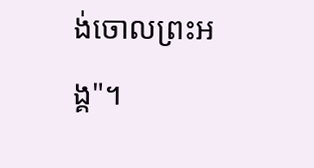ង់ចោលព្រះអង្គ"។